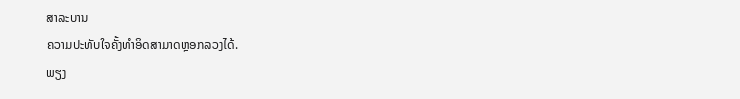ສາລະບານ
ຄວາມປະທັບໃຈຄັ້ງທຳອິດສາມາດຫຼອກລວງໄດ້.
ພຽງ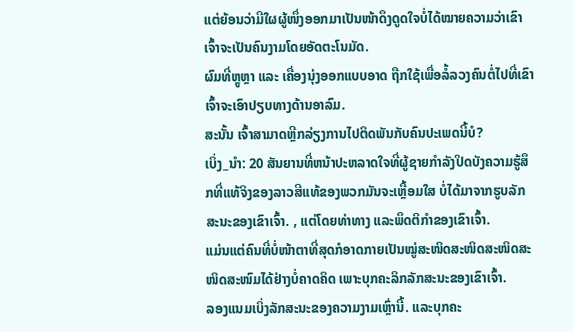ແຕ່ຍ້ອນວ່າມີໃຜຜູ້ໜຶ່ງອອກມາເປັນໜ້າດຶງດູດໃຈບໍ່ໄດ້ໝາຍຄວາມວ່າເຂົາເຈົ້າຈະເປັນຄົນງາມໂດຍອັດຕະໂນມັດ.
ຜົມທີ່ຫຼູຫຼາ ແລະ ເຄື່ອງນຸ່ງອອກແບບອາດ ຖືກໃຊ້ເພື່ອລໍ້ລວງຄົນຕໍ່ໄປທີ່ເຂົາເຈົ້າຈະເອົາປຽບທາງດ້ານອາລົມ.
ສະນັ້ນ ເຈົ້າສາມາດຫຼີກລ່ຽງການໄປຕິດພັນກັບຄົນປະເພດນີ້ບໍ?
ເບິ່ງ_ນຳ: 20 ສັນຍານທີ່ຫນ້າປະຫລາດໃຈທີ່ຜູ້ຊາຍກໍາລັງປິດບັງຄວາມຮູ້ສຶກທີ່ແທ້ຈິງຂອງລາວສີແທ້ຂອງພວກມັນຈະເຫຼື້ອມໃສ ບໍ່ໄດ້ມາຈາກຮູບລັກສະນະຂອງເຂົາເຈົ້າ. , ແຕ່ໂດຍທ່າທາງ ແລະພຶດຕິກຳຂອງເຂົາເຈົ້າ.
ແມ່ນແຕ່ຄົນທີ່ບໍ່ໜ້າຕາທີ່ສຸດກໍອາດກາຍເປັນໝູ່ສະໜິດສະໜິດສະໜິດສະໜິດສະໜົມໄດ້ຢ່າງບໍ່ຄາດຄິດ ເພາະບຸກຄະລິກລັກສະນະຂອງເຂົາເຈົ້າ.
ລອງແນມເບິ່ງລັກສະນະຂອງຄວາມງາມເຫຼົ່ານີ້. ແລະບຸກຄະ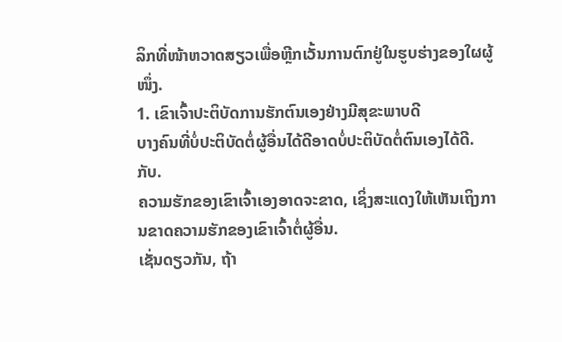ລິກທີ່ໜ້າຫວາດສຽວເພື່ອຫຼີກເວັ້ນການຕົກຢູ່ໃນຮູບຮ່າງຂອງໃຜຜູ້ໜຶ່ງ.
1. ເຂົາເຈົ້າປະຕິບັດການຮັກຕົນເອງຢ່າງມີສຸຂະພາບດີ
ບາງຄົນທີ່ບໍ່ປະຕິບັດຕໍ່ຜູ້ອື່ນໄດ້ດີອາດບໍ່ປະຕິບັດຕໍ່ຕົນເອງໄດ້ດີ. ກັບ.
ຄວາມຮັກຂອງເຂົາເຈົ້າເອງອາດຈະຂາດ, ເຊິ່ງສະແດງໃຫ້ເຫັນເຖິງການຂາດຄວາມຮັກຂອງເຂົາເຈົ້າຕໍ່ຜູ້ອື່ນ.
ເຊັ່ນດຽວກັນ, ຖ້າ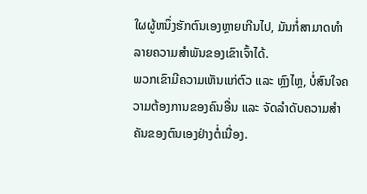ໃຜຜູ້ຫນຶ່ງຮັກຕົນເອງຫຼາຍເກີນໄປ, ມັນກໍ່ສາມາດທໍາລາຍຄວາມສໍາພັນຂອງເຂົາເຈົ້າໄດ້.
ພວກເຂົາມີຄວາມເຫັນແກ່ຕົວ ແລະ ຫຼົງໄຫຼ, ບໍ່ສົນໃຈຄວາມຕ້ອງການຂອງຄົນອື່ນ ແລະ ຈັດລໍາດັບຄວາມສໍາຄັນຂອງຕົນເອງຢ່າງຕໍ່ເນື່ອງ.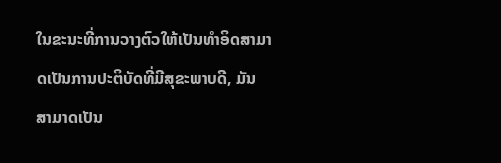ໃນຂະນະທີ່ການວາງຕົວໃຫ້ເປັນທໍາອິດສາມາດເປັນການປະຕິບັດທີ່ມີສຸຂະພາບດີ, ມັນສາມາດເປັນ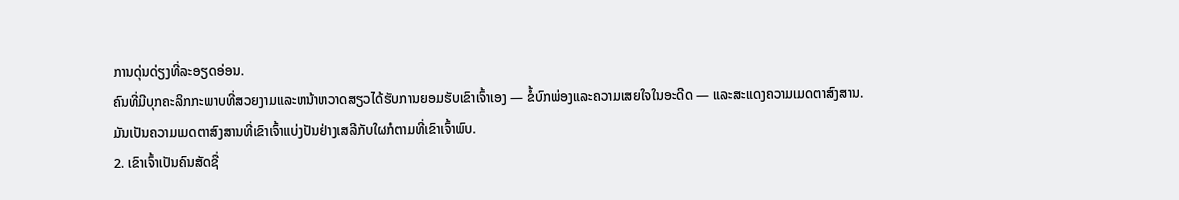ການດຸ່ນດ່ຽງທີ່ລະອຽດອ່ອນ.
ຄົນທີ່ມີບຸກຄະລິກກະພາບທີ່ສວຍງາມແລະຫນ້າຫວາດສຽວໄດ້ຮັບການຍອມຮັບເຂົາເຈົ້າເອງ — ຂໍ້ບົກພ່ອງແລະຄວາມເສຍໃຈໃນອະດີດ — ແລະສະແດງຄວາມເມດຕາສົງສານ.
ມັນເປັນຄວາມເມດຕາສົງສານທີ່ເຂົາເຈົ້າແບ່ງປັນຢ່າງເສລີກັບໃຜກໍຕາມທີ່ເຂົາເຈົ້າພົບ.
2. ເຂົາເຈົ້າເປັນຄົນສັດຊື່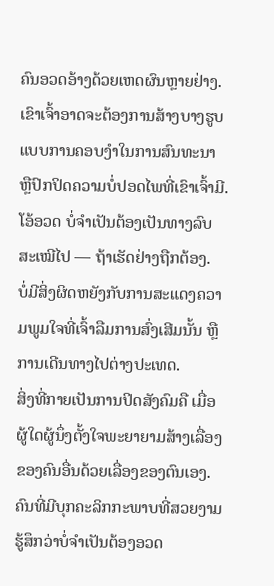ຄົນອວດອ້າງດ້ວຍເຫດຜົນຫຼາຍຢ່າງ.
ເຂົາເຈົ້າອາດຈະຕ້ອງການສ້າງບາງຮູບແບບການຄອບງໍາໃນການສົນທະນາ ຫຼືປົກປິດຄວາມບໍ່ປອດໄພທີ່ເຂົາເຈົ້າມີ.
ໂອ້ອວດ ບໍ່ຈໍາເປັນຕ້ອງເປັນທາງລົບສະເໝີໄປ — ຖ້າເຮັດຢ່າງຖືກຕ້ອງ.
ບໍ່ມີສິ່ງຜິດຫຍັງກັບການສະແດງຄວາມພູມໃຈທີ່ເຈົ້າລືມການສົ່ງເສີມນັ້ນ ຫຼືການເດີນທາງໄປຕ່າງປະເທດ.
ສິ່ງທີ່ກາຍເປັນການປິດສັງຄົມຄື ເມື່ອຜູ້ໃດຜູ້ນຶ່ງຕັ້ງໃຈພະຍາຍາມສ້າງເລື່ອງຂອງຄົນອື່ນດ້ວຍເລື່ອງຂອງຕົນເອງ.
ຄົນທີ່ມີບຸກຄະລິກກະພາບທີ່ສວຍງາມ ຮູ້ສຶກວ່າບໍ່ຈໍາເປັນຕ້ອງອວດ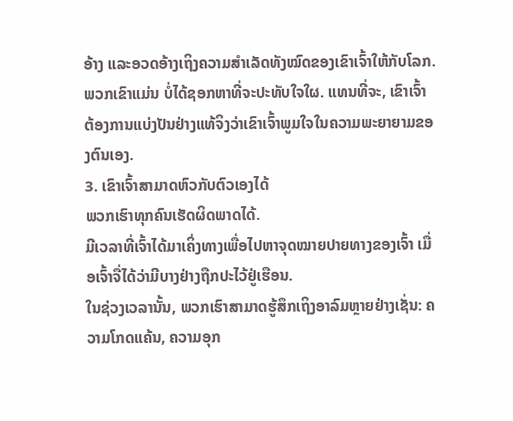ອ້າງ ແລະອວດອ້າງເຖິງຄວາມສຳເລັດທັງໝົດຂອງເຂົາເຈົ້າໃຫ້ກັບໂລກ.
ພວກເຂົາແມ່ນ ບໍ່ໄດ້ຊອກຫາທີ່ຈະປະທັບໃຈໃຜ. ແທນທີ່ຈະ, ເຂົາເຈົ້າຕ້ອງການແບ່ງປັນຢ່າງແທ້ຈິງວ່າເຂົາເຈົ້າພູມໃຈໃນຄວາມພະຍາຍາມຂອງຕົນເອງ.
3. ເຂົາເຈົ້າສາມາດຫົວກັບຕົວເອງໄດ້
ພວກເຮົາທຸກຄົນເຮັດຜິດພາດໄດ້.
ມີເວລາທີ່ເຈົ້າໄດ້ມາເຄິ່ງທາງເພື່ອໄປຫາຈຸດໝາຍປາຍທາງຂອງເຈົ້າ ເມື່ອເຈົ້າຈື່ໄດ້ວ່າມີບາງຢ່າງຖືກປະໄວ້ຢູ່ເຮືອນ.
ໃນຊ່ວງເວລານັ້ນ, ພວກເຮົາສາມາດຮູ້ສຶກເຖິງອາລົມຫຼາຍຢ່າງເຊັ່ນ: ຄວາມໂກດແຄ້ນ, ຄວາມອຸກ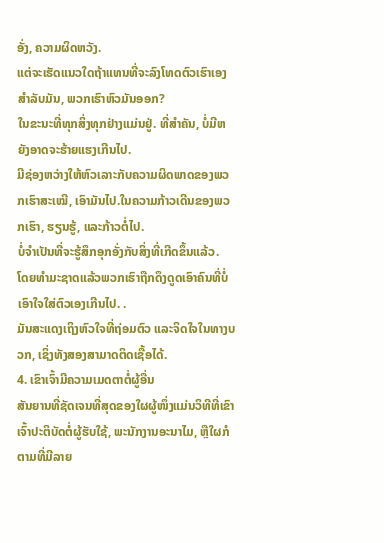ອັ່ງ, ຄວາມຜິດຫວັງ.
ແຕ່ຈະເຮັດແນວໃດຖ້າແທນທີ່ຈະລົງໂທດຕົວເຮົາເອງສໍາລັບມັນ, ພວກເຮົາຫົວມັນອອກ?
ໃນຂະນະທີ່ທຸກສິ່ງທຸກຢ່າງແມ່ນຢູ່. ທີ່ສໍາຄັນ, ບໍ່ມີຫຍັງອາດຈະຮ້າຍແຮງເກີນໄປ.
ມີຊ່ອງຫວ່າງໃຫ້ຫົວເລາະກັບຄວາມຜິດພາດຂອງພວກເຮົາສະເໝີ, ເອົາມັນໄປ.ໃນຄວາມກ້າວເດີນຂອງພວກເຮົາ, ຮຽນຮູ້, ແລະກ້າວຕໍ່ໄປ.
ບໍ່ຈຳເປັນທີ່ຈະຮູ້ສຶກອຸກອັ່ງກັບສິ່ງທີ່ເກີດຂຶ້ນແລ້ວ.
ໂດຍທຳມະຊາດແລ້ວພວກເຮົາຖືກດຶງດູດເອົາຄົນທີ່ບໍ່ເອົາໃຈໃສ່ຕົວເອງເກີນໄປ. .
ມັນສະແດງເຖິງຫົວໃຈທີ່ຖ່ອມຕົວ ແລະຈິດໃຈໃນທາງບວກ, ເຊິ່ງທັງສອງສາມາດຕິດເຊື້ອໄດ້.
4. ເຂົາເຈົ້າມີຄວາມເມດຕາຕໍ່ຜູ້ອື່ນ
ສັນຍານທີ່ຊັດເຈນທີ່ສຸດຂອງໃຜຜູ້ໜຶ່ງແມ່ນວິທີທີ່ເຂົາເຈົ້າປະຕິບັດຕໍ່ຜູ້ຮັບໃຊ້, ພະນັກງານອະນາໄມ, ຫຼືໃຜກໍຕາມທີ່ມີລາຍ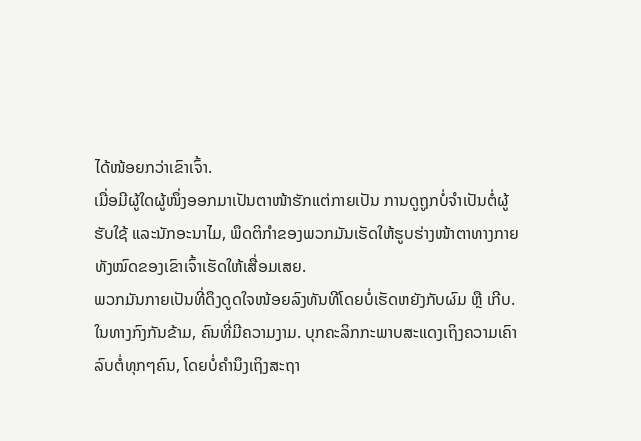ໄດ້ໜ້ອຍກວ່າເຂົາເຈົ້າ.
ເມື່ອມີຜູ້ໃດຜູ້ໜຶ່ງອອກມາເປັນຕາໜ້າຮັກແຕ່ກາຍເປັນ ການດູຖູກບໍ່ຈຳເປັນຕໍ່ຜູ້ຮັບໃຊ້ ແລະນັກອະນາໄມ, ພຶດຕິກຳຂອງພວກມັນເຮັດໃຫ້ຮູບຮ່າງໜ້າຕາທາງກາຍທັງໝົດຂອງເຂົາເຈົ້າເຮັດໃຫ້ເສື່ອມເສຍ.
ພວກມັນກາຍເປັນທີ່ດຶງດູດໃຈໜ້ອຍລົງທັນທີໂດຍບໍ່ເຮັດຫຍັງກັບຜົມ ຫຼື ເກີບ.
ໃນທາງກົງກັນຂ້າມ, ຄົນທີ່ມີຄວາມງາມ. ບຸກຄະລິກກະພາບສະແດງເຖິງຄວາມເຄົາລົບຕໍ່ທຸກໆຄົນ, ໂດຍບໍ່ຄໍານຶງເຖິງສະຖາ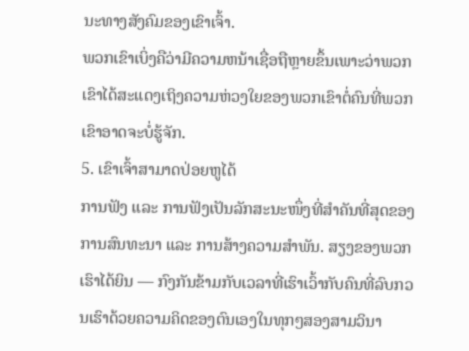ນະທາງສັງຄົມຂອງເຂົາເຈົ້າ.
ພວກເຂົາເບິ່ງຄືວ່າມີຄວາມຫນ້າເຊື່ອຖືຫຼາຍຂຶ້ນເພາະວ່າພວກເຂົາໄດ້ສະແດງເຖິງຄວາມຫ່ວງໃຍຂອງພວກເຂົາຕໍ່ຄົນທີ່ພວກເຂົາອາດຈະບໍ່ຮູ້ຈັກ.
5. ເຂົາເຈົ້າສາມາດປ່ອຍຫູໄດ້
ການຟັງ ແລະ ການຟັງເປັນລັກສະນະໜຶ່ງທີ່ສຳຄັນທີ່ສຸດຂອງການສົນທະນາ ແລະ ການສ້າງຄວາມສໍາພັນ. ສຽງຂອງພວກເຮົາໄດ້ຍິນ — ກົງກັນຂ້າມກັບເວລາທີ່ເຮົາເວົ້າກັບຄົນທີ່ລົບກວນເຮົາດ້ວຍຄວາມຄິດຂອງຕົນເອງໃນທຸກໆສອງສາມວິນາ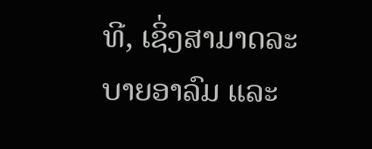ທີ, ເຊິ່ງສາມາດລະບາຍອາລົມ ແລະ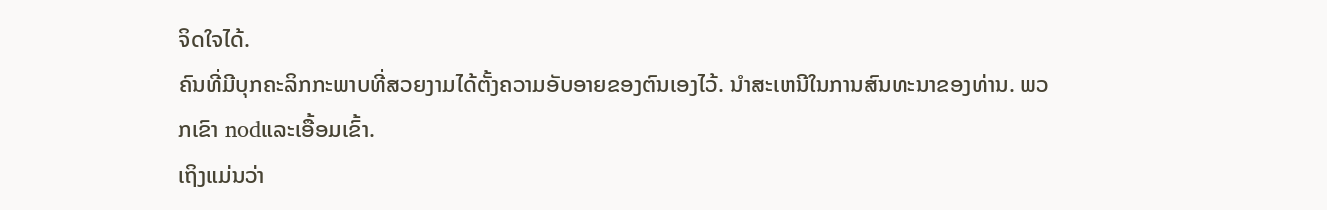ຈິດໃຈໄດ້.
ຄົນທີ່ມີບຸກຄະລິກກະພາບທີ່ສວຍງາມໄດ້ຕັ້ງຄວາມອັບອາຍຂອງຕົນເອງໄວ້. ນໍາສະເຫນີໃນການສົນທະນາຂອງທ່ານ. ພວກເຂົາ nodແລະເອື້ອມເຂົ້າ.
ເຖິງແມ່ນວ່າ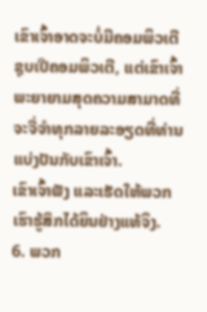ເຂົາເຈົ້າອາດຈະບໍ່ມີຄອມພິວເຕີຊຸບເປີຄອມພິວເຕີ, ແຕ່ເຂົາເຈົ້າພະຍາຍາມສຸດຄວາມສາມາດທີ່ຈະຈື່ຈໍາທຸກລາຍລະອຽດທີ່ທ່ານແບ່ງປັນກັບເຂົາເຈົ້າ.
ເຂົາເຈົ້າຟັງ ແລະເຮັດໃຫ້ພວກເຮົາຮູ້ສຶກໄດ້ຍິນຢ່າງແທ້ຈິງ.
6. ພວກ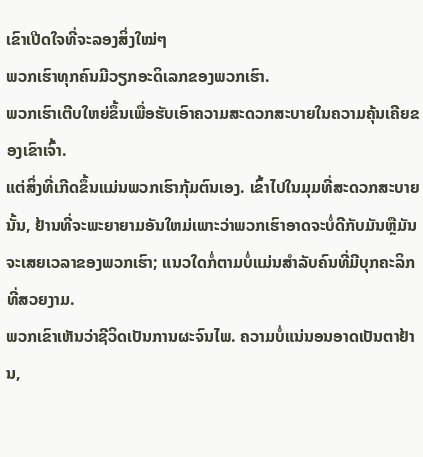ເຂົາເປີດໃຈທີ່ຈະລອງສິ່ງໃໝ່ໆ
ພວກເຮົາທຸກຄົນມີວຽກອະດິເລກຂອງພວກເຮົາ.
ພວກເຮົາເຕີບໃຫຍ່ຂຶ້ນເພື່ອຮັບເອົາຄວາມສະດວກສະບາຍໃນຄວາມຄຸ້ນເຄີຍຂອງເຂົາເຈົ້າ.
ແຕ່ສິ່ງທີ່ເກີດຂຶ້ນແມ່ນພວກເຮົາກຸ້ມຕົນເອງ. ເຂົ້າໄປໃນມຸມທີ່ສະດວກສະບາຍນັ້ນ, ຢ້ານທີ່ຈະພະຍາຍາມອັນໃຫມ່ເພາະວ່າພວກເຮົາອາດຈະບໍ່ດີກັບມັນຫຼືມັນຈະເສຍເວລາຂອງພວກເຮົາ; ແນວໃດກໍ່ຕາມບໍ່ແມ່ນສຳລັບຄົນທີ່ມີບຸກຄະລິກທີ່ສວຍງາມ.
ພວກເຂົາເຫັນວ່າຊີວິດເປັນການຜະຈົນໄພ. ຄວາມບໍ່ແນ່ນອນອາດເປັນຕາຢ້ານ,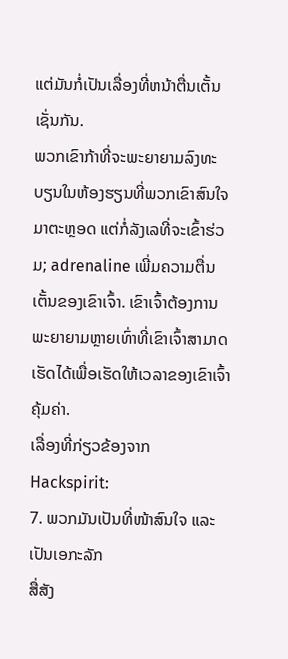ແຕ່ມັນກໍ່ເປັນເລື່ອງທີ່ຫນ້າຕື່ນເຕັ້ນເຊັ່ນກັນ.
ພວກເຂົາກ້າທີ່ຈະພະຍາຍາມລົງທະບຽນໃນຫ້ອງຮຽນທີ່ພວກເຂົາສົນໃຈມາຕະຫຼອດ ແຕ່ກໍ່ລັງເລທີ່ຈະເຂົ້າຮ່ວມ; adrenaline ເພີ່ມຄວາມຕື່ນເຕັ້ນຂອງເຂົາເຈົ້າ. ເຂົາເຈົ້າຕ້ອງການພະຍາຍາມຫຼາຍເທົ່າທີ່ເຂົາເຈົ້າສາມາດເຮັດໄດ້ເພື່ອເຮັດໃຫ້ເວລາຂອງເຂົາເຈົ້າຄຸ້ມຄ່າ.
ເລື່ອງທີ່ກ່ຽວຂ້ອງຈາກ Hackspirit:
7. ພວກມັນເປັນທີ່ໜ້າສົນໃຈ ແລະ ເປັນເອກະລັກ
ສື່ສັງ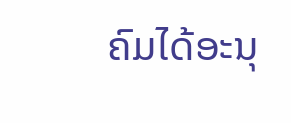ຄົມໄດ້ອະນຸ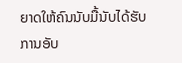ຍາດໃຫ້ຄົນນັບມື້ນັບໄດ້ຮັບການອັບ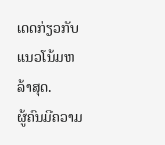ເດດກ່ຽວກັບແນວໂນ້ມຫລ້າສຸດ.
ຜູ້ຄົນມີຄວາມ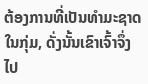ຕ້ອງການທີ່ເປັນທໍາມະຊາດໃນກຸ່ມ, ດັ່ງນັ້ນເຂົາເຈົ້າຈຶ່ງໄປ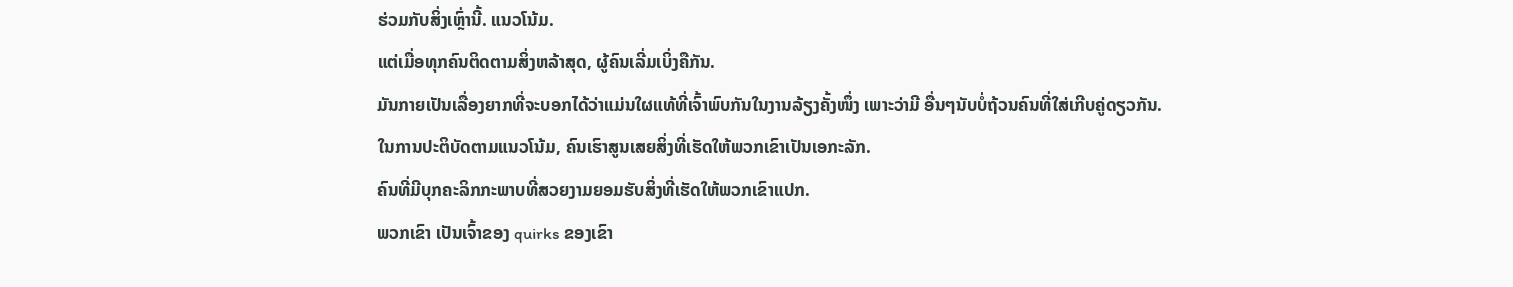ຮ່ວມກັບສິ່ງເຫຼົ່ານີ້. ແນວໂນ້ມ.
ແຕ່ເມື່ອທຸກຄົນຕິດຕາມສິ່ງຫລ້າສຸດ, ຜູ້ຄົນເລີ່ມເບິ່ງຄືກັນ.
ມັນກາຍເປັນເລື່ອງຍາກທີ່ຈະບອກໄດ້ວ່າແມ່ນໃຜແທ້ທີ່ເຈົ້າພົບກັນໃນງານລ້ຽງຄັ້ງໜຶ່ງ ເພາະວ່າມີ ອື່ນໆນັບບໍ່ຖ້ວນຄົນທີ່ໃສ່ເກີບຄູ່ດຽວກັນ.
ໃນການປະຕິບັດຕາມແນວໂນ້ມ, ຄົນເຮົາສູນເສຍສິ່ງທີ່ເຮັດໃຫ້ພວກເຂົາເປັນເອກະລັກ.
ຄົນທີ່ມີບຸກຄະລິກກະພາບທີ່ສວຍງາມຍອມຮັບສິ່ງທີ່ເຮັດໃຫ້ພວກເຂົາແປກ.
ພວກເຂົາ ເປັນເຈົ້າຂອງ quirks ຂອງເຂົາ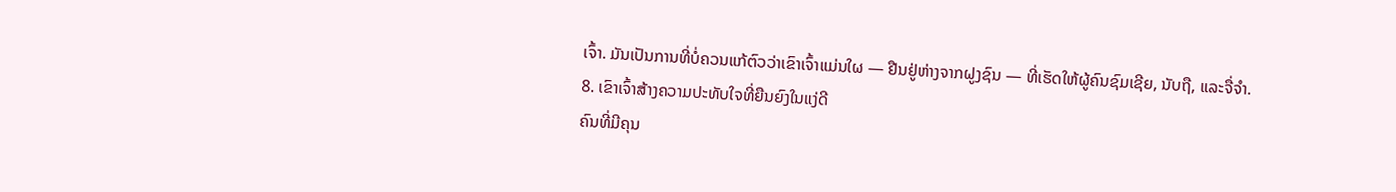ເຈົ້າ. ມັນເປັນການທີ່ບໍ່ຄວນແກ້ຕົວວ່າເຂົາເຈົ້າແມ່ນໃຜ — ຢືນຢູ່ຫ່າງຈາກຝູງຊົນ — ທີ່ເຮັດໃຫ້ຜູ້ຄົນຊົມເຊີຍ, ນັບຖື, ແລະຈື່ຈໍາ.
8. ເຂົາເຈົ້າສ້າງຄວາມປະທັບໃຈທີ່ຍືນຍົງໃນແງ່ດີ
ຄົນທີ່ມີຄຸນ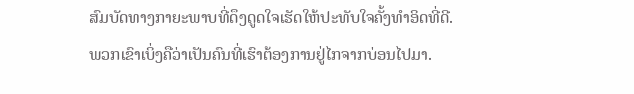ສົມບັດທາງກາຍະພາບທີ່ດຶງດູດໃຈເຮັດໃຫ້ປະທັບໃຈຄັ້ງທໍາອິດທີ່ດີ.
ພວກເຂົາເບິ່ງຄືວ່າເປັນຄົນທີ່ເຮົາຕ້ອງການຢູ່ໄກຈາກບ່ອນໄປມາ.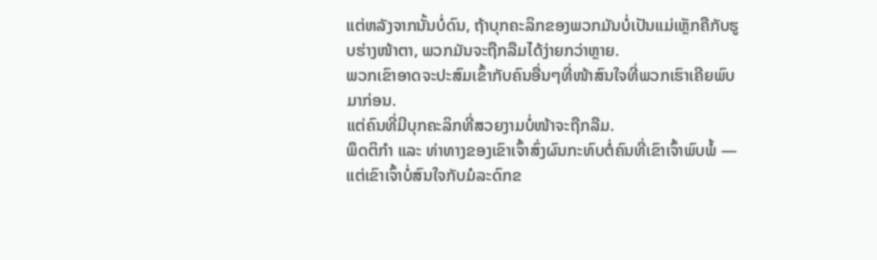ແຕ່ຫລັງຈາກນັ້ນບໍ່ດົນ, ຖ້າບຸກຄະລິກຂອງພວກມັນບໍ່ເປັນແມ່ເຫຼັກຄືກັບຮູບຮ່າງໜ້າຕາ, ພວກມັນຈະຖືກລືມໄດ້ງ່າຍກວ່າຫຼາຍ.
ພວກເຂົາອາດຈະປະສົມເຂົ້າກັບຄົນອື່ນໆທີ່ໜ້າສົນໃຈທີ່ພວກເຮົາເຄີຍພົບມາກ່ອນ.
ແຕ່ຄົນທີ່ມີບຸກຄະລິກທີ່ສວຍງາມບໍ່ໜ້າຈະຖືກລືມ.
ພຶດຕິກຳ ແລະ ທ່າທາງຂອງເຂົາເຈົ້າສົ່ງຜົນກະທົບຕໍ່ຄົນທີ່ເຂົາເຈົ້າພົບພໍ້ — ແຕ່ເຂົາເຈົ້າບໍ່ສົນໃຈກັບມໍລະດົກຂ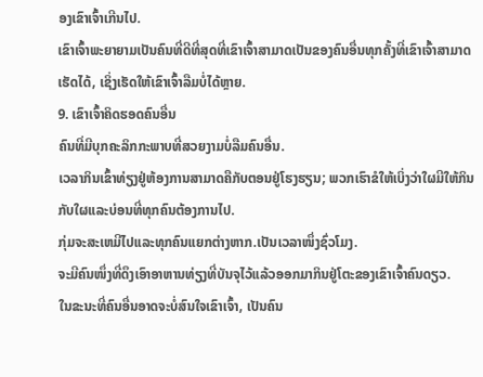ອງເຂົາເຈົ້າເກີນໄປ.
ເຂົາເຈົ້າພະຍາຍາມເປັນຄົນທີ່ດີທີ່ສຸດທີ່ເຂົາເຈົ້າສາມາດເປັນຂອງຄົນອື່ນທຸກຄັ້ງທີ່ເຂົາເຈົ້າສາມາດເຮັດໄດ້, ເຊິ່ງເຮັດໃຫ້ເຂົາເຈົ້າລືມບໍ່ໄດ້ຫຼາຍ.
9. ເຂົາເຈົ້າຄິດຮອດຄົນອື່ນ
ຄົນທີ່ມີບຸກຄະລິກກະພາບທີ່ສວຍງາມບໍ່ລືມຄົນອື່ນ.
ເວລາກິນເຂົ້າທ່ຽງຢູ່ຫ້ອງການສາມາດຄືກັບຕອນຢູ່ໂຮງຮຽນ; ພວກເຮົາຂໍໃຫ້ເບິ່ງວ່າໃຜມີໃຫ້ກິນກັບໃຜແລະບ່ອນທີ່ທຸກຄົນຕ້ອງການໄປ.
ກຸ່ມຈະສະເຫມີໄປແລະທຸກຄົນແຍກຕ່າງຫາກ.ເປັນເວລາໜຶ່ງຊົ່ວໂມງ.
ຈະມີຄົນໜຶ່ງທີ່ດຶງເອົາອາຫານທ່ຽງທີ່ບັນຈຸໄວ້ແລ້ວອອກມາກິນຢູ່ໂຕະຂອງເຂົາເຈົ້າຄົນດຽວ.
ໃນຂະນະທີ່ຄົນອື່ນອາດຈະບໍ່ສົນໃຈເຂົາເຈົ້າ, ເປັນຄົນ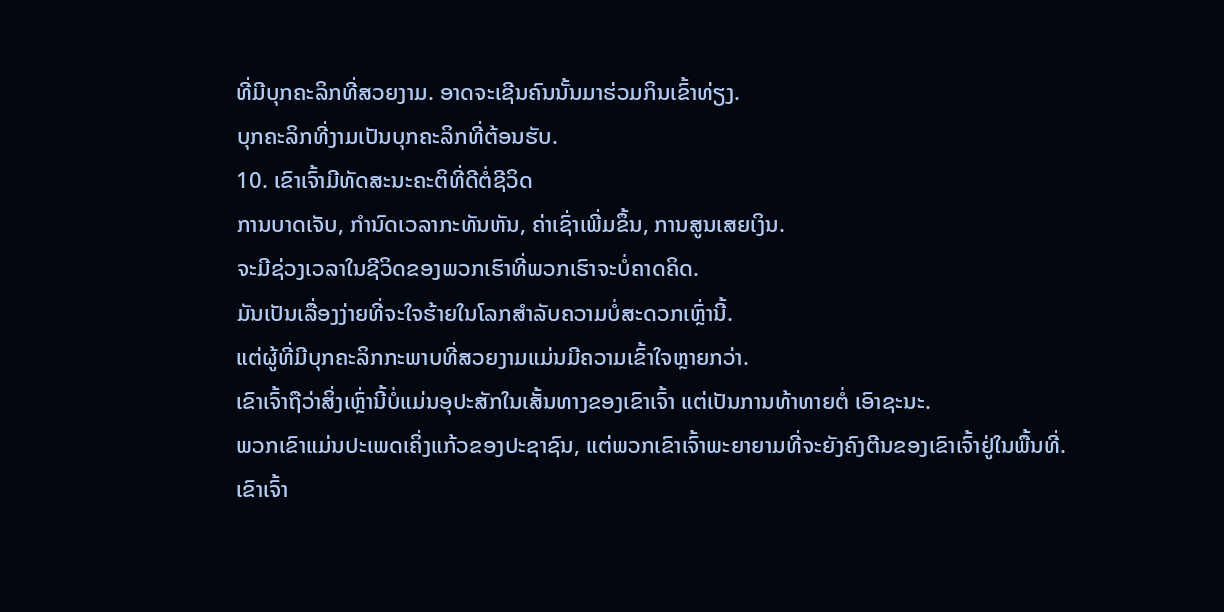ທີ່ມີບຸກຄະລິກທີ່ສວຍງາມ. ອາດຈະເຊີນຄົນນັ້ນມາຮ່ວມກິນເຂົ້າທ່ຽງ.
ບຸກຄະລິກທີ່ງາມເປັນບຸກຄະລິກທີ່ຕ້ອນຮັບ.
10. ເຂົາເຈົ້າມີທັດສະນະຄະຕິທີ່ດີຕໍ່ຊີວິດ
ການບາດເຈັບ, ກໍານົດເວລາກະທັນຫັນ, ຄ່າເຊົ່າເພີ່ມຂຶ້ນ, ການສູນເສຍເງິນ.
ຈະມີຊ່ວງເວລາໃນຊີວິດຂອງພວກເຮົາທີ່ພວກເຮົາຈະບໍ່ຄາດຄິດ.
ມັນເປັນເລື່ອງງ່າຍທີ່ຈະໃຈຮ້າຍໃນໂລກສໍາລັບຄວາມບໍ່ສະດວກເຫຼົ່ານີ້.
ແຕ່ຜູ້ທີ່ມີບຸກຄະລິກກະພາບທີ່ສວຍງາມແມ່ນມີຄວາມເຂົ້າໃຈຫຼາຍກວ່າ.
ເຂົາເຈົ້າຖືວ່າສິ່ງເຫຼົ່ານີ້ບໍ່ແມ່ນອຸປະສັກໃນເສັ້ນທາງຂອງເຂົາເຈົ້າ ແຕ່ເປັນການທ້າທາຍຕໍ່ ເອົາຊະນະ.
ພວກເຂົາແມ່ນປະເພດເຄິ່ງແກ້ວຂອງປະຊາຊົນ, ແຕ່ພວກເຂົາເຈົ້າພະຍາຍາມທີ່ຈະຍັງຄົງຕີນຂອງເຂົາເຈົ້າຢູ່ໃນພື້ນທີ່.
ເຂົາເຈົ້າ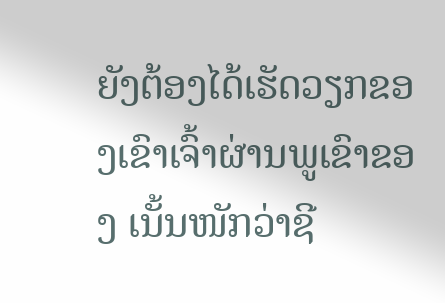ຍັງຕ້ອງໄດ້ເຮັດວຽກຂອງເຂົາເຈົ້າຜ່ານພູເຂົາຂອງ ເນັ້ນໜັກວ່າຊີ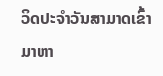ວິດປະຈຳວັນສາມາດເຂົ້າມາຫາ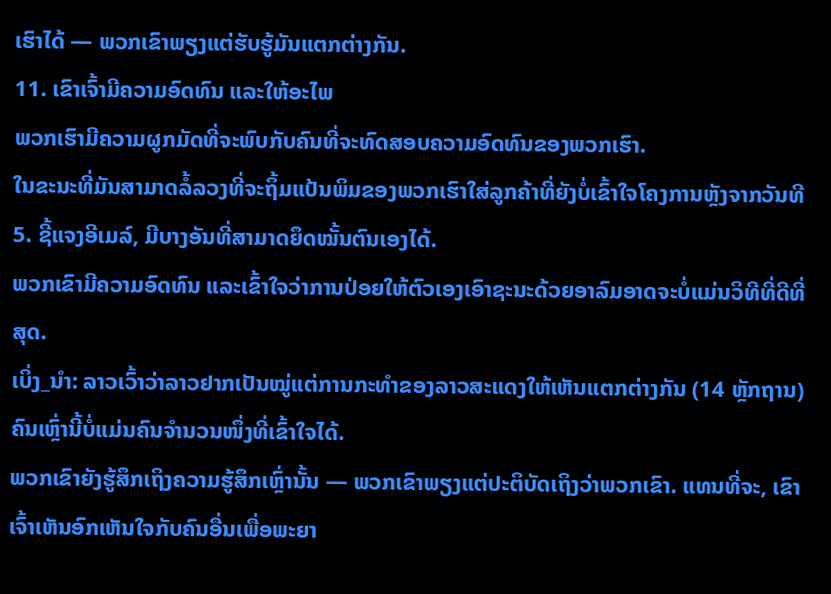ເຮົາໄດ້ — ພວກເຂົາພຽງແຕ່ຮັບຮູ້ມັນແຕກຕ່າງກັນ.
11. ເຂົາເຈົ້າມີຄວາມອົດທົນ ແລະໃຫ້ອະໄພ
ພວກເຮົາມີຄວາມຜູກມັດທີ່ຈະພົບກັບຄົນທີ່ຈະທົດສອບຄວາມອົດທົນຂອງພວກເຮົາ.
ໃນຂະນະທີ່ມັນສາມາດລໍ້ລວງທີ່ຈະຖິ້ມແປ້ນພິມຂອງພວກເຮົາໃສ່ລູກຄ້າທີ່ຍັງບໍ່ເຂົ້າໃຈໂຄງການຫຼັງຈາກວັນທີ 5. ຊີ້ແຈງອີເມລ໌, ມີບາງອັນທີ່ສາມາດຍຶດໝັ້ນຕົນເອງໄດ້.
ພວກເຂົາມີຄວາມອົດທົນ ແລະເຂົ້າໃຈວ່າການປ່ອຍໃຫ້ຕົວເອງເອົາຊະນະດ້ວຍອາລົມອາດຈະບໍ່ແມ່ນວິທີທີ່ດີທີ່ສຸດ.
ເບິ່ງ_ນຳ: ລາວເວົ້າວ່າລາວຢາກເປັນໝູ່ແຕ່ການກະທຳຂອງລາວສະແດງໃຫ້ເຫັນແຕກຕ່າງກັນ (14 ຫຼັກຖານ)ຄົນເຫຼົ່ານີ້ບໍ່ແມ່ນຄົນຈຳນວນໜຶ່ງທີ່ເຂົ້າໃຈໄດ້.
ພວກເຂົາຍັງຮູ້ສຶກເຖິງຄວາມຮູ້ສຶກເຫຼົ່ານັ້ນ — ພວກເຂົາພຽງແຕ່ປະຕິບັດເຖິງວ່າພວກເຂົາ. ແທນທີ່ຈະ, ເຂົາເຈົ້າເຫັນອົກເຫັນໃຈກັບຄົນອື່ນເພື່ອພະຍາ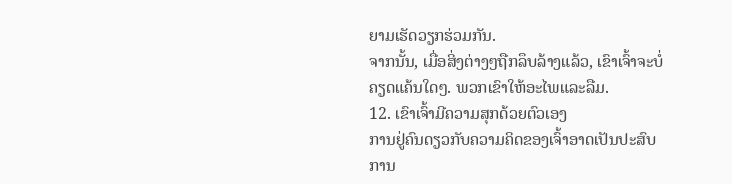ຍາມເຮັດວຽກຮ່ວມກັນ.
ຈາກນັ້ນ, ເມື່ອສິ່ງຕ່າງໆຖືກລຶບລ້າງແລ້ວ, ເຂົາເຈົ້າຈະບໍ່ຄຽດແຄ້ນໃດໆ. ພວກເຂົາໃຫ້ອະໄພແລະລືມ.
12. ເຂົາເຈົ້າມີຄວາມສຸກດ້ວຍຕົວເອງ
ການຢູ່ຄົນດຽວກັບຄວາມຄິດຂອງເຈົ້າອາດເປັນປະສົບການ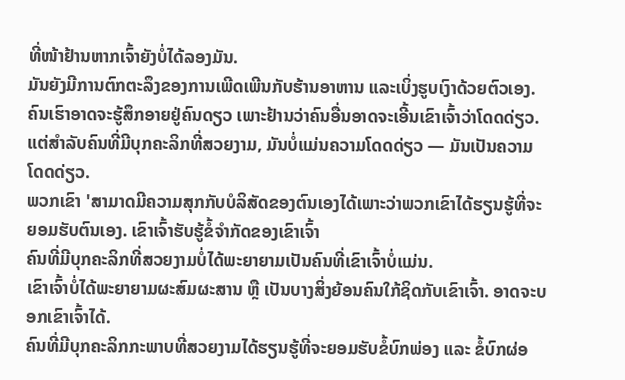ທີ່ໜ້າຢ້ານຫາກເຈົ້າຍັງບໍ່ໄດ້ລອງມັນ.
ມັນຍັງມີການຕົກຕະລຶງຂອງການເພີດເພີນກັບຮ້ານອາຫານ ແລະເບິ່ງຮູບເງົາດ້ວຍຕົວເອງ.
ຄົນເຮົາອາດຈະຮູ້ສຶກອາຍຢູ່ຄົນດຽວ ເພາະຢ້ານວ່າຄົນອື່ນອາດຈະເອີ້ນເຂົາເຈົ້າວ່າໂດດດ່ຽວ.
ແຕ່ສຳລັບຄົນທີ່ມີບຸກຄະລິກທີ່ສວຍງາມ, ມັນບໍ່ແມ່ນຄວາມໂດດດ່ຽວ — ມັນເປັນຄວາມໂດດດ່ຽວ.
ພວກເຂົາ 'ສາມາດມີຄວາມສຸກກັບບໍລິສັດຂອງຕົນເອງໄດ້ເພາະວ່າພວກເຂົາໄດ້ຮຽນຮູ້ທີ່ຈະຍອມຮັບຕົນເອງ. ເຂົາເຈົ້າຮັບຮູ້ຂໍ້ຈຳກັດຂອງເຂົາເຈົ້າ
ຄົນທີ່ມີບຸກຄະລິກທີ່ສວຍງາມບໍ່ໄດ້ພະຍາຍາມເປັນຄົນທີ່ເຂົາເຈົ້າບໍ່ແມ່ນ.
ເຂົາເຈົ້າບໍ່ໄດ້ພະຍາຍາມຜະສົມຜະສານ ຫຼື ເປັນບາງສິ່ງຍ້ອນຄົນໃກ້ຊິດກັບເຂົາເຈົ້າ. ອາດຈະບອກເຂົາເຈົ້າໄດ້.
ຄົນທີ່ມີບຸກຄະລິກກະພາບທີ່ສວຍງາມໄດ້ຮຽນຮູ້ທີ່ຈະຍອມຮັບຂໍ້ບົກພ່ອງ ແລະ ຂໍ້ບົກຜ່ອ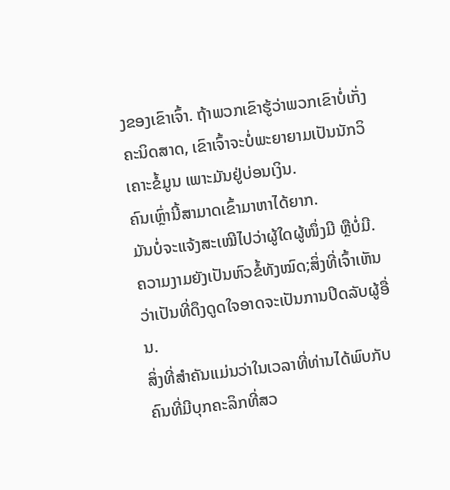ງຂອງເຂົາເຈົ້າ. ຖ້າພວກເຂົາຮູ້ວ່າພວກເຂົາບໍ່ເກັ່ງຄະນິດສາດ, ເຂົາເຈົ້າຈະບໍ່ພະຍາຍາມເປັນນັກວິເຄາະຂໍ້ມູນ ເພາະມັນຢູ່ບ່ອນເງິນ.
ຄົນເຫຼົ່ານີ້ສາມາດເຂົ້າມາຫາໄດ້ຍາກ.
ມັນບໍ່ຈະແຈ້ງສະເໝີໄປວ່າຜູ້ໃດຜູ້ໜຶ່ງມີ ຫຼືບໍ່ມີ.
ຄວາມງາມຍັງເປັນຫົວຂໍ້ທັງໝົດ;ສິ່ງທີ່ເຈົ້າເຫັນວ່າເປັນທີ່ດຶງດູດໃຈອາດຈະເປັນການປິດລັບຜູ້ອື່ນ.
ສິ່ງທີ່ສໍາຄັນແມ່ນວ່າໃນເວລາທີ່ທ່ານໄດ້ພົບກັບຄົນທີ່ມີບຸກຄະລິກທີ່ສວ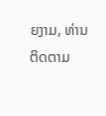ຍງາມ, ທ່ານຕິດຕາມ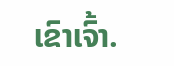ເຂົາເຈົ້າ.